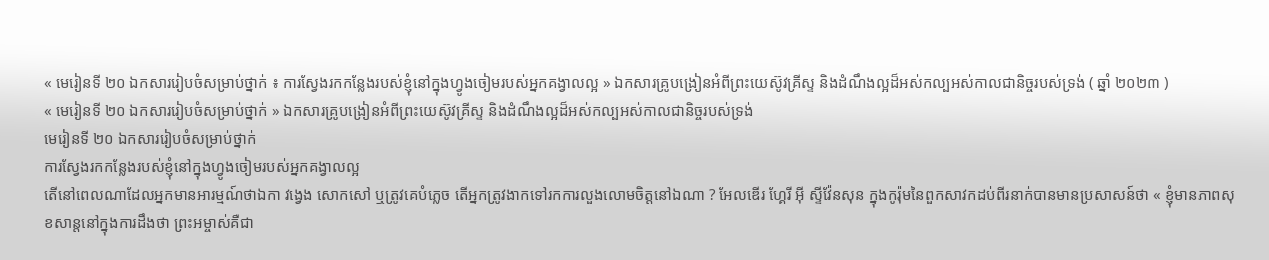« មេរៀនទី ២០ ឯកសាររៀបចំសម្រាប់ថ្នាក់ ៖ ការស្វែងរកកន្លែងរបស់ខ្ញុំនៅក្នុងហ្វូងចៀមរបស់អ្នកគង្វាលល្អ » ឯកសារគ្រូបង្រៀនអំពីព្រះយេស៊ូវគ្រីស្ទ និងដំណឹងល្អដ៏អស់កល្បអស់កាលជានិច្ចរបស់ទ្រង់ ( ឆ្នាំ ២០២៣ )
« មេរៀនទី ២០ ឯកសាររៀបចំសម្រាប់ថ្នាក់ » ឯកសារគ្រូបង្រៀនអំពីព្រះយេស៊ូវគ្រីស្ទ និងដំណឹងល្អដ៏អស់កល្បអស់កាលជានិច្ចរបស់ទ្រង់
មេរៀនទី ២០ ឯកសាររៀបចំសម្រាប់ថ្នាក់
ការស្វែងរកកន្លែងរបស់ខ្ញុំនៅក្នុងហ្វូងចៀមរបស់អ្នកគង្វាលល្អ
តើនៅពេលណាដែលអ្នកមានអារម្មណ៍ថាឯកា វង្វេង សោកសៅ ឬត្រូវគេបំភ្លេច តើអ្នកត្រូវងាកទៅរកការលួងលោមចិត្តនៅឯណា ? អែលឌើរ ហ្គែរី អ៊ី ស្ទីវ៉ែនសុន ក្នុងកូរ៉ុមនៃពួកសាវកដប់ពីរនាក់បានមានប្រសាសន៍ថា « ខ្ញុំមានភាពសុខសាន្តនៅក្នុងការដឹងថា ព្រះអម្ចាស់គឺជា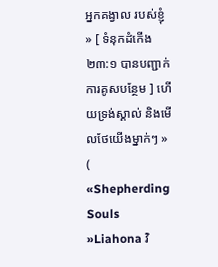អ្នកគង្វាល របស់ខ្ញុំ » [ ទំនុកដំកើង ២៣:១ បានបញ្ជាក់ការគូសបន្ថែម ] ហើយទ្រង់ស្គាល់ និងមើលថែយើងម្នាក់ៗ » ( «Shepherding Souls »Liahona វិ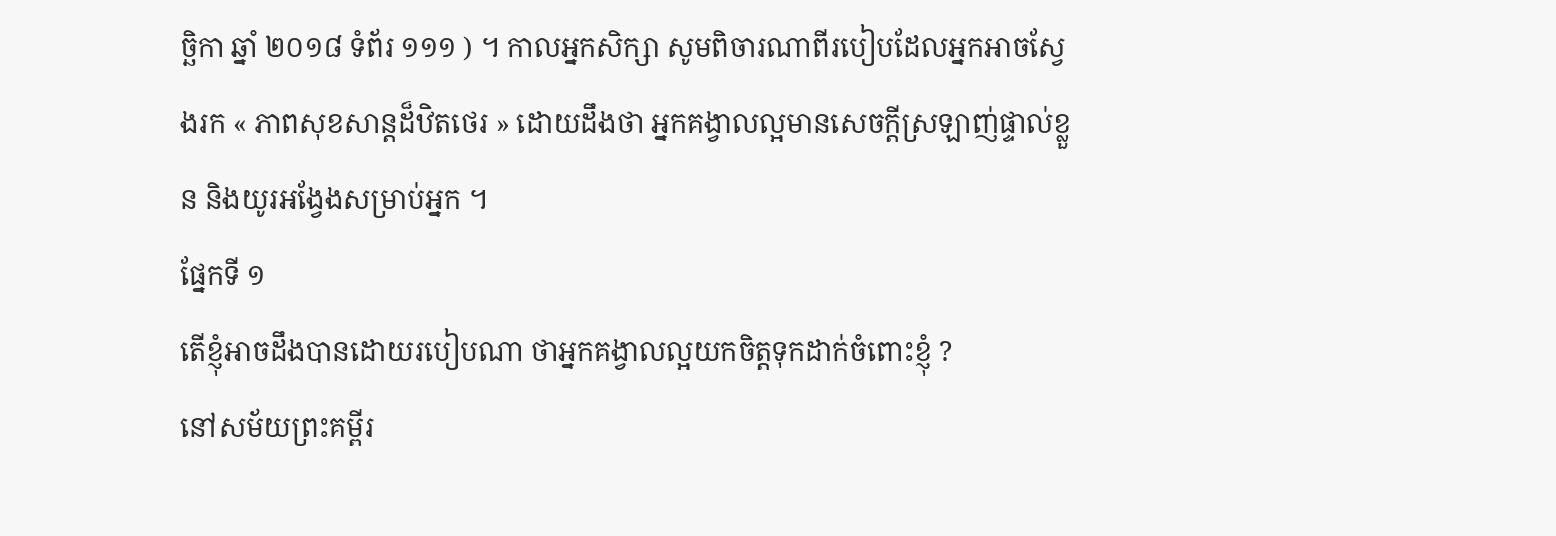ច្ឆិកា ឆ្នាំ ២០១៨ ទំព័រ ១១១ ) ។ កាលអ្នកសិក្សា សូមពិចារណាពីរបៀបដែលអ្នកអាចស្វែងរក « ភាពសុខសាន្តដ៏ឋិតថេរ » ដោយដឹងថា អ្នកគង្វាលល្អមានសេចក្ដីស្រឡាញ់ផ្ទាល់ខ្លួន និងយូរអង្វែងសម្រាប់អ្នក ។
ផ្នែកទី ១
តើខ្ញុំអាចដឹងបានដោយរបៀបណា ថាអ្នកគង្វាលល្អយកចិត្តទុកដាក់ចំពោះខ្ញុំ ?
នៅសម័យព្រះគម្ពីរ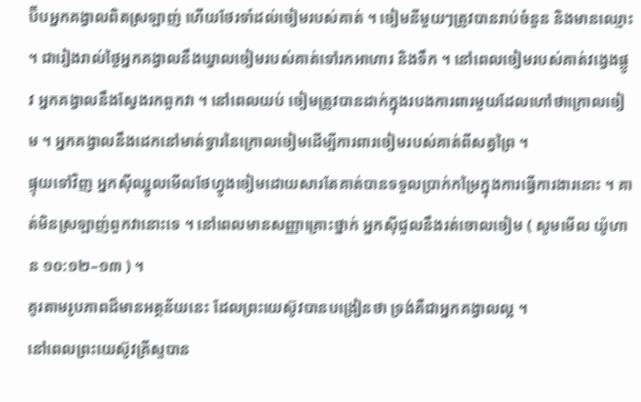ប៊ីបអ្នកគង្វាលពិតស្រឡាញ់ ហើយថែរទាំដល់ចៀមរបស់គាត់ ។ ចៀមនីមួយៗត្រូវបានរាប់ចំនួន និងមានឈ្មោះ ។ ជារៀងរាល់ថ្ងៃអ្នកគង្វាលនឹងឃ្វាលចៀមរបស់គាត់ទៅរកអាហារ និងទឹក ។ នៅពេលចៀមរបស់គាត់វង្វេងផ្លូវ អ្នកគង្វាលនឹងស្វែងរកពួកវា ។ នៅពេលយប់ ចៀមត្រូវបានដាក់ក្នុងរបងការពារមួយដែលហៅថាក្រោលចៀម ។ អ្នកគង្វាលនឹងដេកនៅមាត់ទ្វារនៃក្រោលចៀមដើម្បីការពារចៀមរបស់គាត់ពីសត្វព្រៃ ។
ផ្ទុយទៅវិញ អ្នកស៊ីឈ្នូលមើលថែហ្វូងចៀមដោយសារតែគាត់បានទទួលប្រាក់កម្រៃក្នុងការធ្វើការងារនោះ ។ គាត់មិនស្រឡាញ់ពួកវានោះទេ ។ នៅពេលមានសញ្ញាគ្រោះថ្នាក់ អ្នកស៊ីជួលនឹងរត់ចោលចៀម ( សូមមើល យ៉ូហាន ១០:១២–១៣ ) ។
គូរតាមរូបភាពដ៏មានអត្ថន័យនេះ ដែលព្រះយេស៊ូវបានបង្រៀនថា ទ្រង់គឺជាអ្នកគង្វាលល្អ ។
នៅពេលព្រះយេស៊ូវគ្រីស្ទបាន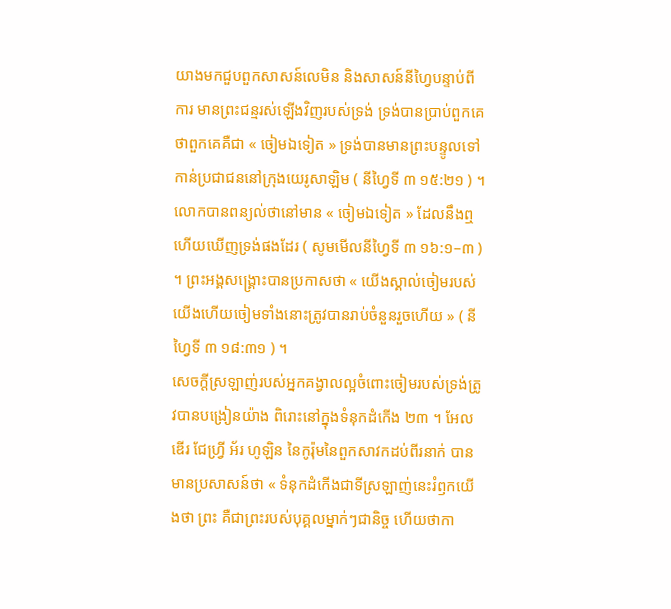យាងមកជួបពួកសាសន៍លេមិន និងសាសន៍នីហ្វៃបន្ទាប់ពីការ មានព្រះជន្មរស់ឡើងវិញរបស់ទ្រង់ ទ្រង់បានប្រាប់ពួកគេថាពួកគេគឺជា « ចៀមឯទៀត » ទ្រង់បានមានព្រះបន្ទូលទៅកាន់ប្រជាជននៅក្រុងយេរូសាឡិម ( នីហ្វៃទី ៣ ១៥:២១ ) ។ លោកបានពន្យល់ថានៅមាន « ចៀមឯទៀត » ដែលនឹងឮ ហើយឃើញទ្រង់ផងដែរ ( សូមមើលនីហ្វៃទី ៣ ១៦:១–៣ ) ។ ព្រះអង្គសង្រ្គោះបានប្រកាសថា « យើងស្គាល់ចៀមរបស់យើងហើយចៀមទាំងនោះត្រូវបានរាប់ចំនួនរួចហើយ » ( នីហ្វៃទី ៣ ១៨:៣១ ) ។
សេចក្ដីស្រឡាញ់របស់អ្នកគង្វាលល្អចំពោះចៀមរបស់ទ្រង់ត្រូវបានបង្រៀនយ៉ាង ពិរោះនៅក្នុងទំនុកដំកើង ២៣ ។ អែលឌើរ ជែហ្វ្រី អ័រ ហូឡិន នៃកូរ៉ុមនៃពួកសាវកដប់ពីរនាក់ បានមានប្រសាសន៍ថា « ទំនុកដំកើងជាទីស្រឡាញ់នេះរំឭកយើងថា ព្រះ គឺជាព្រះរបស់បុគ្គលម្នាក់ៗជានិច្ច ហើយថាកា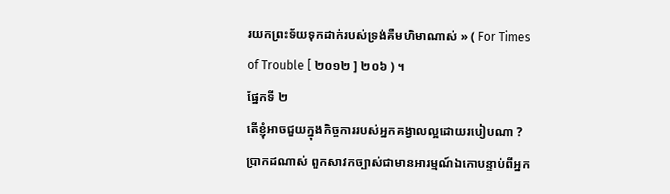រយកព្រះទ័យទុកដាក់របស់ទ្រង់គឺមហិមាណាស់ » ( For Times of Trouble [ ២០១២ ] ២០៦ ) ។
ផ្នែកទី ២
តើខ្ញុំអាចជួយក្នុងកិច្ចការរបស់អ្នកគង្វាលល្អដោយរបៀបណា ?
ប្រាកដណាស់ ពួកសាវកច្បាស់ជាមានអារម្មណ៍ឯកោបន្ទាប់ពីអ្នក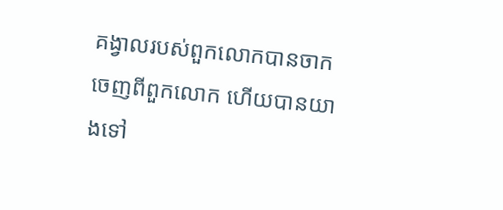គង្វាលរបស់ពួកលោកបានចាកចេញពីពួកលោក ហើយបានយាងទៅ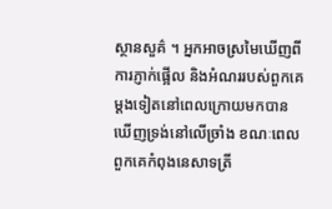ស្ថានសួគ៌ ។ អ្នកអាចស្រមៃឃើញពីការភ្ញាក់ផ្អើល និងអំណររបស់ពួកគេម្តងទៀតនៅពេលក្រោយមកបានឃើញទ្រង់នៅលើច្រាំង ខណៈពេលពួកគេកំពុងនេសាទត្រី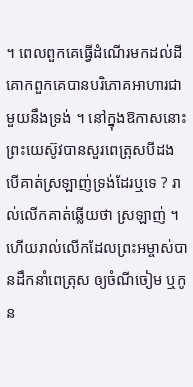។ ពេលពួកគេធ្វើដំណើរមកដល់ដីគោកពួកគេបានបរិភោគអាហារជាមួយនឹងទ្រង់ ។ នៅក្នុងឱកាសនោះព្រះយេស៊ូវបានសួរពេត្រុសបីដង បើគាត់ស្រឡាញ់ទ្រង់ដែរឬទេ ? រាល់លើកគាត់ឆ្លើយថា ស្រឡាញ់ ។ ហើយរាល់លើកដែលព្រះអម្ចាស់បានដឹកនាំពេត្រុស ឲ្យចំណីចៀម ឬកូន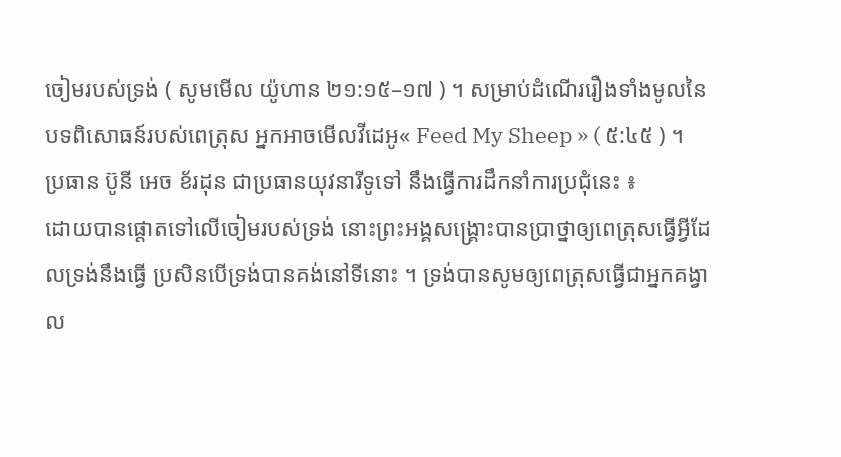ចៀមរបស់ទ្រង់ ( សូមមើល យ៉ូហាន ២១:១៥–១៧ ) ។ សម្រាប់ដំណើររឿងទាំងមូលនៃបទពិសោធន៍របស់ពេត្រុស អ្នកអាចមើលវីដេអូ« Feed My Sheep » ( ៥:៤៥ ) ។
ប្រធាន ប៊ូនី អេច ខ័រដុន ជាប្រធានយុវនារីទូទៅ នឹងធ្វើការដឹកនាំការប្រជុំនេះ ៖
ដោយបានផ្តោតទៅលើចៀមរបស់ទ្រង់ នោះព្រះអង្គសង្គ្រោះបានប្រាថ្នាឲ្យពេត្រុសធ្វើអ្វីដែលទ្រង់នឹងធ្វើ ប្រសិនបើទ្រង់បានគង់នៅទីនោះ ។ ទ្រង់បានសូមឲ្យពេត្រុសធ្វើជាអ្នកគង្វាល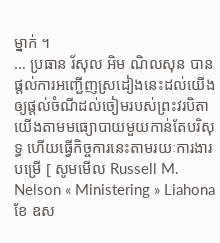ម្នាក់ ។
… ប្រធាន រ័សុល អិម ណិលសុន បានផ្តល់ការអញ្ជើញស្រដៀងនេះដល់យើងឲ្យផ្តល់ចំណីដល់ចៀមរបស់ព្រះវរបិតាយើងតាមមធ្យោបាយមួយកាន់តែបរិសុទ្ធ ហើយធ្វើកិច្ចការនេះតាមរយៈការងារបម្រើ [ សូមមើល Russell M. Nelson « Ministering » Liahona ខែ ឧស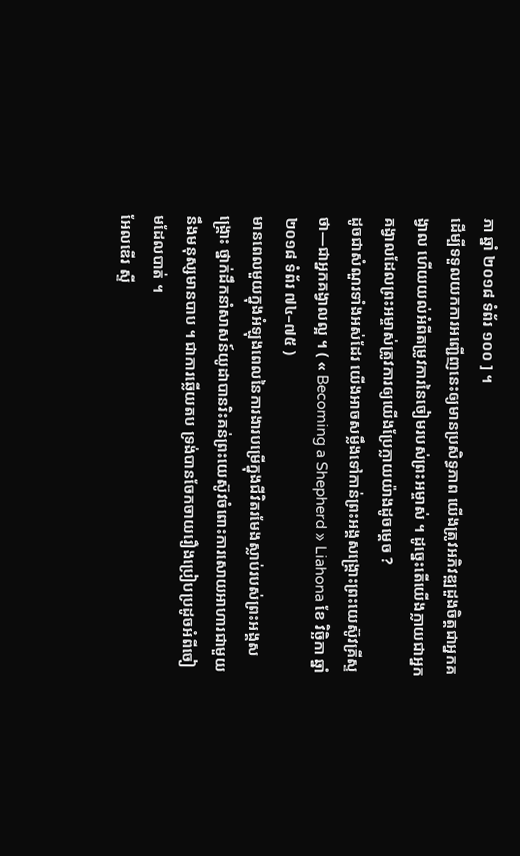ភា ឆ្នាំ ២០១៨ ទំព័រ ១០០ ] ។
ដើម្បីទទួលយកការអញ្ជើញនេះឲ្យមានប្រសិទ្ធភាព យើងត្រូវអភិវឌ្ឍដួងចិត្តជាអ្នកគង្វាល ហើយយល់អំពីតម្រូវការនៃចៀមរបស់ព្រះអម្ចាស់ ។ ដូច្នេះតើយើងក្លាយជាអ្នកគង្វាលដែលព្រះអម្ចាស់ត្រូវការឲ្យយើងប្រែក្លាយយ៉ាងដូចម្តេច ?
ដូចជាសំណួរទាំងអស់ដែរ យើងអាចសម្លឹងទៅកាន់ព្រះអង្គសង្គ្រោះព្រះយេស៊ូវគ្រីស្ទថា—ជាអ្នកគង្វាលល្អ ។ ( « Becoming a Shepherd » Liahona ខែ វិច្ឆិកា ឆ្នាំ ២០១៨ ទំព័រ ៧៤–៧៥ )
មានពេលមួយក្នុងអំឡុងពេលនៃការងារបម្រើក្នុងជីវិតរមែងស្លាប់របស់ព្រះអង្គសង្គ្រោះ ថ្នាក់ដឹកនាំសាសន៍យូដាបានរិះគន់ព្រះយេស៊ូវចំពោះការសោយអាហារជាមួយនឹងមនុស្សមានបាប ។ ជាការឆ្លើយតប ទ្រង់បានចែកចាយរឿងប្រៀបប្រដូចអំពីចៀមដែលបាត់ ។
អែលឌើរ ស្ទី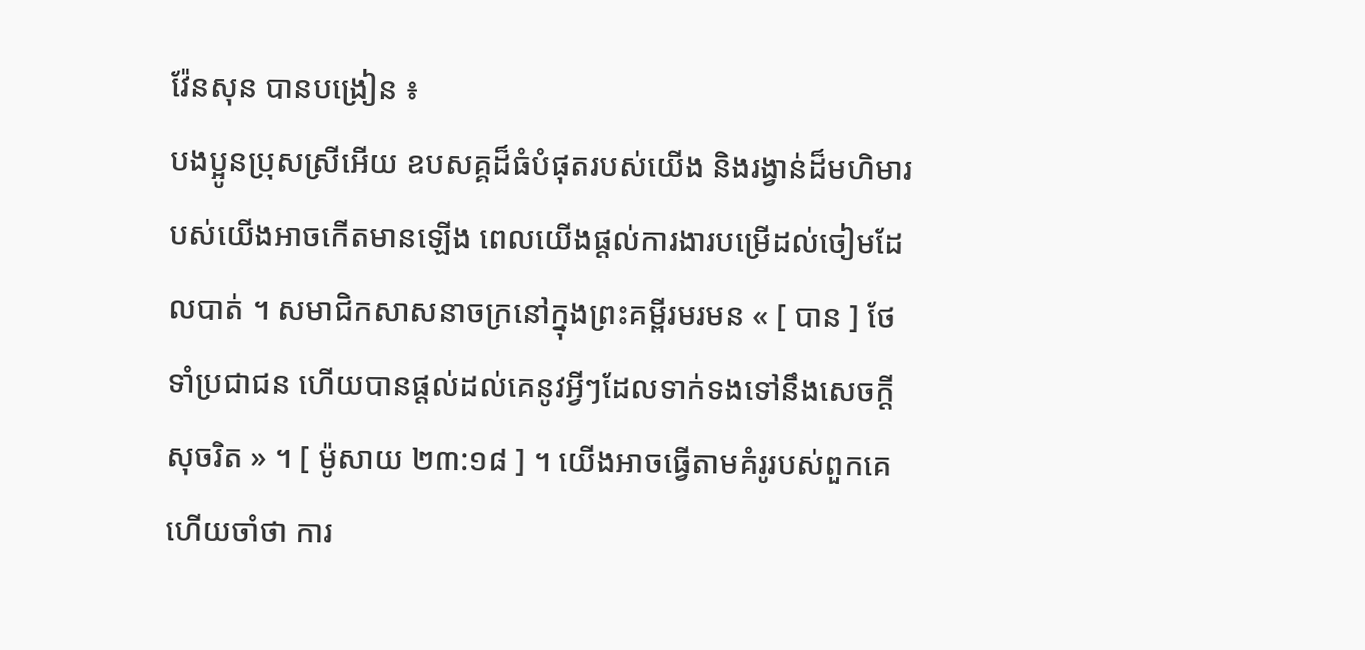វ៉ែនសុន បានបង្រៀន ៖
បងប្អូនប្រុសស្រីអើយ ឧបសគ្គដ៏ធំបំផុតរបស់យើង និងរង្វាន់ដ៏មហិមារបស់យើងអាចកើតមានឡើង ពេលយើងផ្តល់ការងារបម្រើដល់ចៀមដែលបាត់ ។ សមាជិកសាសនាចក្រនៅក្នុងព្រះគម្ពីរមរមន « [ បាន ] ថែទាំប្រជាជន ហើយបានផ្ដល់ដល់គេនូវអ្វីៗដែលទាក់ទងទៅនឹងសេចក្ដីសុចរិត » ។ [ ម៉ូសាយ ២៣:១៨ ] ។ យើងអាចធ្វើតាមគំរូរបស់ពួកគេ ហើយចាំថា ការ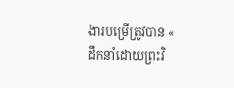ងារបម្រើត្រូវបាន « ដឹកនាំដោយព្រះវិ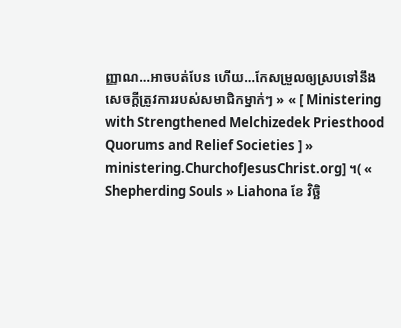ញ្ញាណ…អាចបត់បែន ហើយ…កែសម្រួលឲ្យស្របទៅនឹងសេចក្ដីត្រូវការរបស់សមាជិកម្នាក់ៗ » « [ Ministering with Strengthened Melchizedek Priesthood Quorums and Relief Societies ] » ministering.ChurchofJesusChrist.org] ។( « Shepherding Souls » Liahona ខែ វិច្ឆិ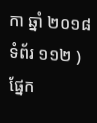កា ឆ្នាំ ២០១៨ ទំព័រ ១១២ )
ផ្នែក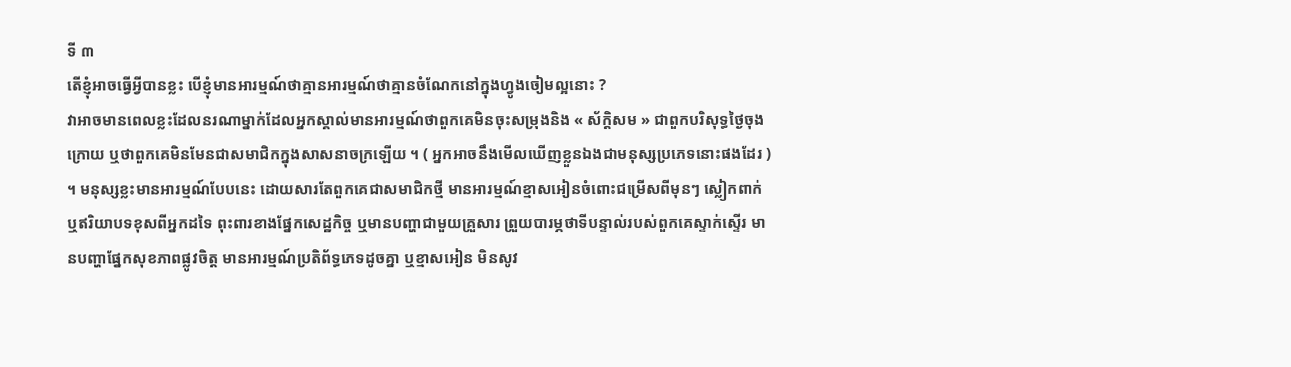ទី ៣
តើខ្ញុំអាចធ្វើអ្វីបានខ្លះ បើខ្ញុំមានអារម្មណ៍ថាគ្មានអារម្មណ៍ថាគ្មានចំណែកនៅក្នុងហ្វូងចៀមល្អនោះ ?
វាអាចមានពេលខ្លះដែលនរណាម្នាក់ដែលអ្នកស្គាល់មានអារម្មណ៍ថាពួកគេមិនចុះសម្រុងនិង « ស័ក្តិសម » ជាពួកបរិសុទ្ធថ្ងៃចុងក្រោយ ឬថាពួកគេមិនមែនជាសមាជិកក្នុងសាសនាចក្រឡើយ ។ ( អ្នកអាចនឹងមើលឃើញខ្លួនឯងជាមនុស្សប្រភេទនោះផងដែរ ) ។ មនុស្សខ្លះមានអារម្មណ៍បែបនេះ ដោយសារតែពួកគេជាសមាជិកថ្មី មានអារម្មណ៍ខ្មាសអៀនចំពោះជម្រើសពីមុនៗ ស្លៀកពាក់ ឬឥរិយាបទខុសពីអ្នកដទៃ ពុះពារខាងផ្នែកសេដ្ឋកិច្ច ឬមានបញ្ហាជាមួយគ្រួសារ ព្រួយបារម្ភថាទីបន្ទាល់របស់ពួកគេស្ទាក់ស្ទើរ មានបញ្ហាផ្នែកសុខភាពផ្លូវចិត្ត មានអារម្មណ៍ប្រតិព័ទ្ធភេទដូចគ្នា ឬខ្មាសអៀន មិនសូវ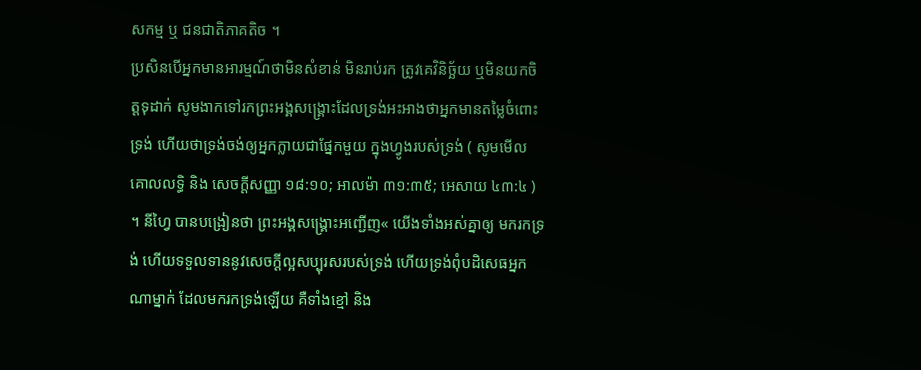សកម្ម ឬ ជនជាតិភាគតិច ។
ប្រសិនបើអ្នកមានអារម្មណ៍ថាមិនសំខាន់ មិនរាប់រក ត្រូវគេវិនិច្ឆ័យ ឬមិនយកចិត្តទុដាក់ សូមងាកទៅរកព្រះអង្គសង្គ្រោះដែលទ្រង់អះអាងថាអ្នកមានតម្លៃចំពោះទ្រង់ ហើយថាទ្រង់ចង់ឲ្យអ្នកក្លាយជាផ្នែកមួយ ក្នុងហ្វូងរបស់ទ្រង់ ( សូមមើល គោលលទ្ធិ និង សេចក្ដីសញ្ញា ១៨:១០; អាលម៉ា ៣១:៣៥; អេសាយ ៤៣:៤ ) ។ នីហ្វៃ បានបង្រៀនថា ព្រះអង្គសង្គ្រោះអញ្ជើញ« យើងទាំងអស់គ្នាឲ្យ មករកទ្រង់ ហើយទទួលទាននូវសេចក្ដីល្អសប្បុរសរបស់ទ្រង់ ហើយទ្រង់ពុំបដិសេធអ្នកណាម្នាក់ ដែលមករកទ្រង់ឡើយ គឺទាំងខ្មៅ និង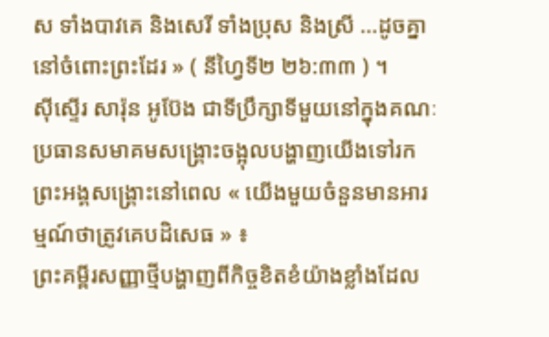ស ទាំងបាវគេ និងសេរី ទាំងប្រុស និងស្រី …ដូចគ្នានៅចំពោះព្រះដែរ » ( នីហ្វៃទី២ ២៦:៣៣ ) ។
ស៊ីស្ទើរ សារ៉ុន អូប៊ែង ជាទីប្រឹក្សាទីមួយនៅក្នុងគណៈប្រធានសមាគមសង្គ្រោះចង្អុលបង្ហាញយើងទៅរកព្រះអង្គសង្គ្រោះនៅពេល « យើងមួយចំនួនមានអារម្មណ៍ថាត្រូវគេបដិសេធ » ៖
ព្រះគម្ពីរសញ្ញាថ្មីបង្ហាញពីកិច្ចខិតខំយ៉ាងខ្លាំងដែល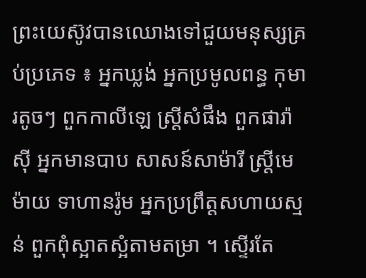ព្រះយេស៊ូវបានឈោងទៅជួយមនុស្សគ្រប់ប្រភេទ ៖ អ្នកឃ្លង់ អ្នកប្រមូលពន្ធ កុមារតូចៗ ពួកកាលីឡេ ស្ត្រីសំផឹង ពួកផារ៉ាស៊ី អ្នកមានបាប សាសន៍សាម៉ារី ស្ត្រីមេម៉ាយ ទាហានរ៉ូម អ្នកប្រព្រឹត្តសហាយស្មន់ ពួកពុំស្អាតស្អំតាមតម្រា ។ ស្ទើរតែ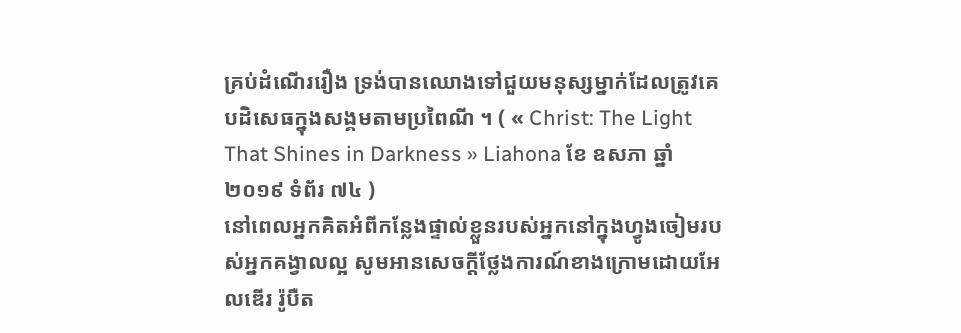គ្រប់ដំណើររឿង ទ្រង់បានឈោងទៅជួយមនុស្សម្នាក់ដែលត្រូវគេបដិសេធក្នុងសង្គមតាមប្រពៃណី ។ ( « Christ: The Light That Shines in Darkness » Liahona ខែ ឧសភា ឆ្នាំ ២០១៩ ទំព័រ ៧៤ )
នៅពេលអ្នកគិតអំពីកន្លែងផ្ទាល់ខ្លួនរបស់អ្នកនៅក្នុងហ្វូងចៀមរបស់អ្នកគង្វាលល្អ សូមអានសេចក្ដីថ្លែងការណ៍ខាងក្រោមដោយអែលឌើរ រ៉ូបឺត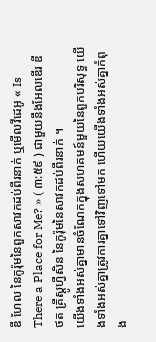ឌី ហែល នៃកូរ៉ុមនៃពួកសាវកដប់ពីរនាក់ ឬមើលវីដេអូ « Is There a Place for Me? » ( ៣:៥៩ ) ជាមួយនឹងអែលឌើរ ឌី ថត គ្រីស្តូហ្វឺសិន នៃកូរ៉ុមនៃសាវកដប់ពីរនាក់ ។
យើងទាំងអស់គ្នាមានចំណែកក្នុងសហគមន៍មួយនៃពួកបរិសុទ្ធ យើងទាំងអស់គ្នាត្រូវការគ្នាទៅវិញទៅមក ហើយយើងទាំងអស់គ្នាកំពុង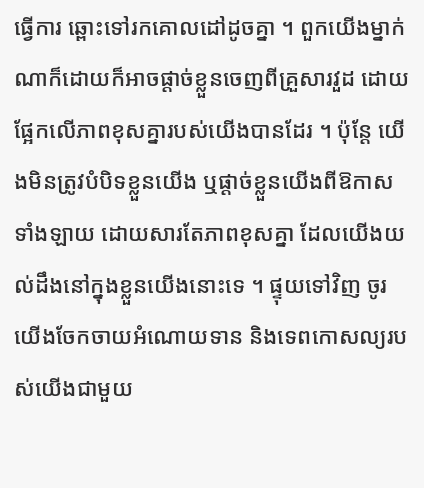ធ្វើការ ឆ្ពោះទៅរកគោលដៅដូចគ្នា ។ ពួកយើងម្នាក់ណាក៏ដោយក៏អាចផ្ដាច់ខ្លួនចេញពីគ្រួសារវួដ ដោយផ្អែកលើភាពខុសគ្នារបស់យើងបានដែរ ។ ប៉ុន្ដែ យើងមិនត្រូវបំបិទខ្លួនយើង ឬផ្ដាច់ខ្លួនយើងពីឱកាសទាំងឡាយ ដោយសារតែភាពខុសគ្នា ដែលយើងយល់ដឹងនៅក្នុងខ្លួនយើងនោះទេ ។ ផ្ទុយទៅវិញ ចូរយើងចែកចាយអំណោយទាន និងទេពកោសល្យរបស់យើងជាមួយ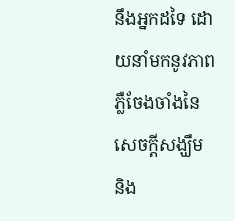នឹងអ្នកដទៃ ដោយនាំមកនូវភាពភ្លឺចែងចាំងនៃសេចក្ដីសង្ឃឹម និង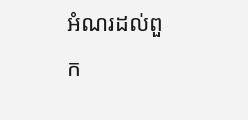អំណរដល់ពួក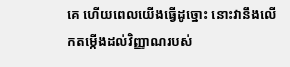គេ ហើយពេលយើងធ្វើដូច្នោះ នោះវានឹងលើកតម្កើងដល់វិញ្ញាណរបស់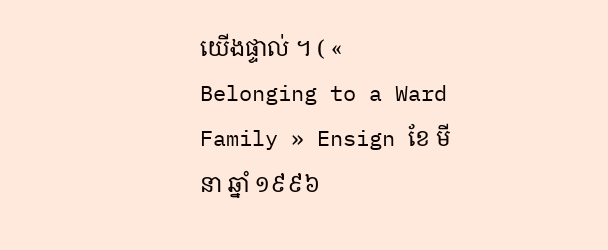យើងផ្ទាល់ ។ ( « Belonging to a Ward Family » Ensign ខែ មីនា ឆ្នាំ ១៩៩៦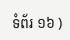ទំព័រ ១៦ )